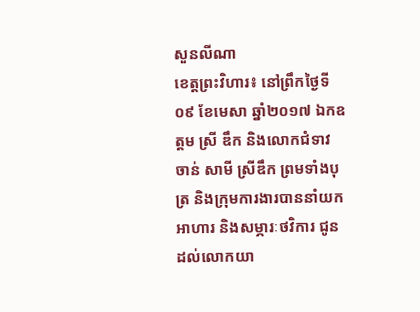សួនលីណា
ខេត្តព្រះវិហារ៖ នៅព្រឹកថ្ងៃទី០៩ ខែមេសា ឆ្នាំ២០១៧ ឯកឧត្តម ស្រី ឌឹក និងលោកជំទាវ ចាន់ សាមី ស្រីឌឹក ព្រមទាំងបុត្រ និងក្រុមការងារបាននាំយកអាហារ និងសម្ភារៈថវិការ ជូនដល់លោកយា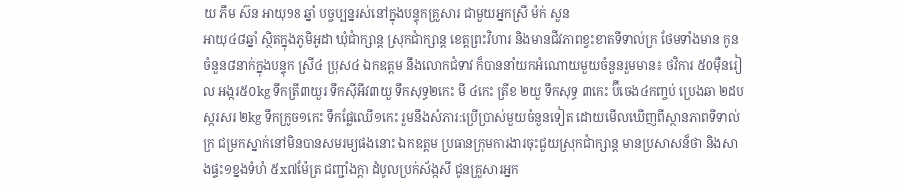យ ភឹម ស៊ន អាយុ98 ឆ្នាំ បច្ចប្បន្នរស់នៅក្នុងបន្ទុកគ្រួសារ ជាមួយអ្នកស្រី ម៉ក់ សួន
អាយុ៤៨ឆ្នាំ ស្ថិតក្នុងភូមិអូដា ឃុំជាំក្សាន្ត ស្រុកជាំក្សាន្ត ខេត្តព្រះវិហារ និងមានជីវភាពខ្វះខាតទីទាល់ក្រ ថែមទាំងមាន កូនចំនួន៨នាក់ក្នុងបន្ទុក ស្រី៤ ប្រុស៤ ឯកឧត្តម នឹងលោកជំទាវ ក៏បាននាំយកអំណោយមួយចំនួនរួមមាន៖ ថវិការ ៥0ម៉ឺនរៀល អង្ករ៥០kg ទឹកត្រី៣យួរ ទឹកស៊ីអីវ៣យួ ទឹកសុទ្ធ២កេះ មី ៤កេះ ត្រីខ ២យួ ទឹកសុទ្ធ ៣កេះ ប៊ីចេង៤កញ្ចប់ ប្រេងឆា ២ដប ស្ករសរ ២kg ទឹកក្រូច១កេះ ទឹកផ្លែឈើ១កេះ រួមនឹងសំភារ:ប្រើប្រាស់មួយចំនួនទៀត ដោយមើលឃើញពីស្ថានភាពទីទាល់ក្រ ជម្រកស្នាក់នៅមិនបានសមរម្យផងនោះ ឯកឧត្តម ប្រធានក្រុមការងារចុះជួយស្រុកជាំក្សាន្ត មានប្រសាសន៏ថា និងសាងផ្ទះ១ខ្នងទំហំ ៥x៧ម៉ែត្រ ជញ្ជាំងក្តា ដំបូលប្រក់ស័ង្កសី ជូនគ្រួសារអ្នក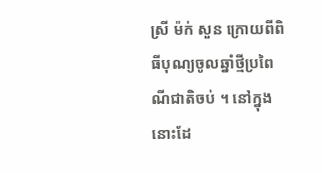ស្រី ម៉ក់ សួន ក្រោយពីពិធីបុណ្យចូលឆ្នាំថ្មីប្រពៃណីជាតិចប់ ។ នៅក្នុងនោះដែ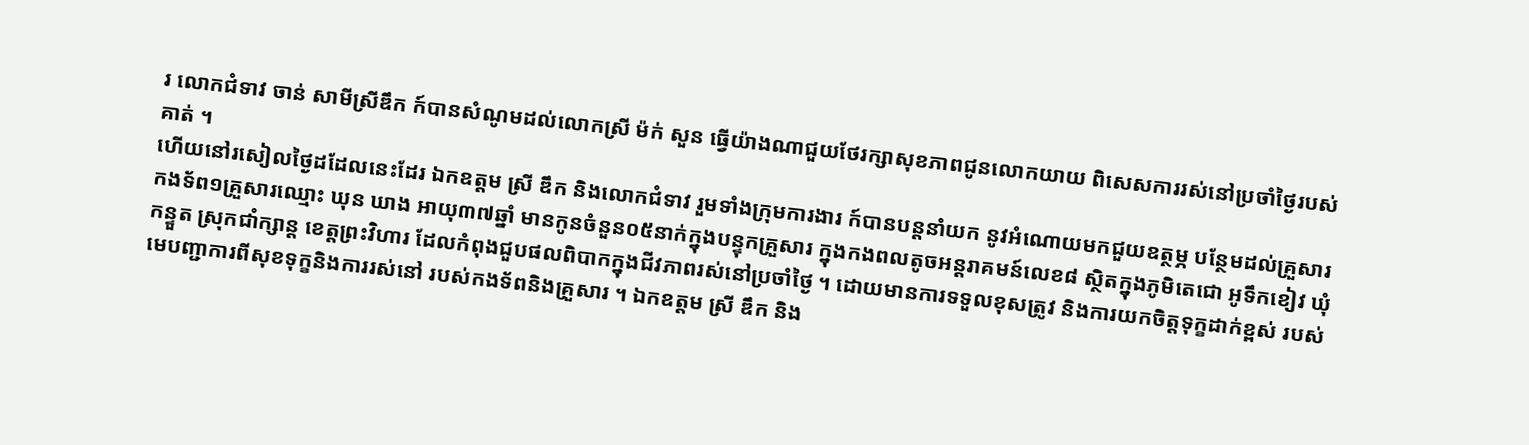រ លោកជំទាវ ចាន់ សាមីស្រីឌឹក ក៍បានសំណូមដល់លោកស្រី ម៉ក់ សួន ធ្វើយ៉ាងណាជួយថែរក្សាសុខភាពជូនលោកយាយ ពិសេសការរស់នៅប្រចាំថ្ងៃរបស់គាត់ ។
ហើយនៅរសៀលថ្ងៃដដែលនេះដែរ ឯកឧត្តម ស្រី ឌឹក និងលោកជំទាវ រួមទាំងក្រុមការងារ ក៍បានបន្តនាំយក នូវអំណោយមកជួយឧត្ថម្ភ បន្ថែមដល់គ្រួសារកងទ័ព១គ្រួសារឈ្មោះ ឃុន ឃាង អាយុ៣៧ឆ្នាំ មានកូនចំនួន០៥នាក់ក្នុងបន្ទុកគ្រួសារ ក្នុងកងពលតូចអន្តរាគមន៍លេខ៨ សិ្ថតក្នុងភូមិតេជោ អូទឹកខៀវ ឃុំកន្ទួត ស្រុកជាំក្សាន្ត ខេត្តព្រះវិហារ ដែលកំពុងជួបផលពិបាកក្នុងជីវភាពរស់នៅប្រចាំថ្ងៃ ។ ដោយមានការទទួលខុសត្រូវ និងការយកចិត្តទុក្ខដាក់ខ្ពស់ របស់មេបញ្ជាការពីសុខទុក្ខនិងការរស់នៅ របស់កងទ័ពនិងគ្រួសារ ។ ឯកឧត្តម ស្រី ឌឹក និង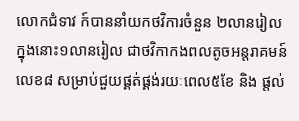លោកជំទាវ ក៍បាននាំយកថវិការចំនួន ២លានរៀល ក្នុងនោះ១លានរៀល ជាថវិកាកងពលតូចអន្តរាគមន៍លេខ៨ សម្រាប់ជួយផ្គត់ផ្គង់រយៈពេល៥ខែ និង ផ្តល់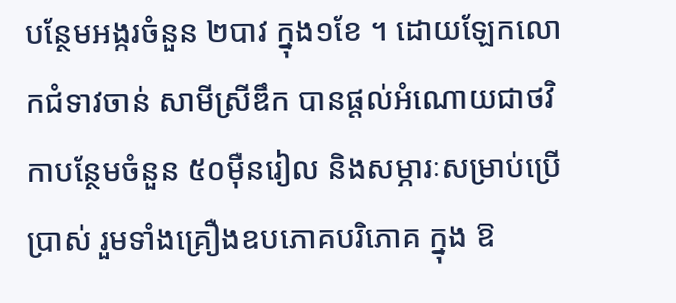បន្ថែមអង្ករចំនួន ២បាវ ក្នុង១ខែ ។ ដោយឡែកលោកជំទាវចាន់ សាមីស្រីឌឹក បានផ្តល់អំណោយជាថវិកាបន្ថែមចំនួន ៥០ម៉ឺនរៀល និងសម្ភារៈសម្រាប់ប្រើប្រាស់ រួមទាំងគ្រឿងឧបភោគបរិភោគ ក្នុង ឱ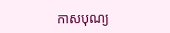កាសបុណ្យ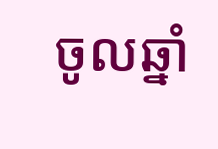ចូលឆ្នាំ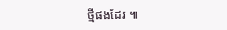ថ្មីផងដែរ ៕